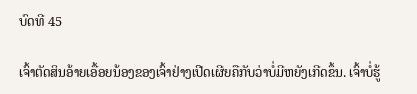ບົດທີ 45

ເຈົ້າຕັດສິນອ້າຍເອື້ອຍນ້ອງຂອງເຈົ້າຢ່າງເປີດເຜີຍຄືກັບວ່າບໍ່ມີຫຍັງເກີດຂຶ້ນ. ເຈົ້າບໍ່ຮູ້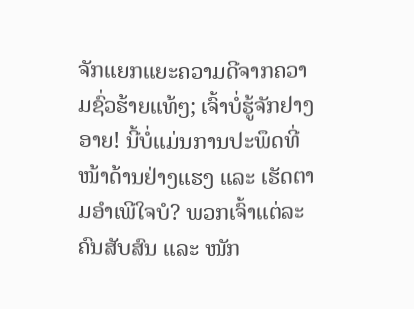ຈັກແຍກແຍະຄວາມດີຈາກຄວາມຊົ່ວຮ້າຍແທ້ໆ; ເຈົ້າບໍ່ຮູ້ຈັກຢາງອາຍ! ນີ້ບໍ່ແມ່ນການປະພຶດທີ່ໜ້າດ້ານຢ່າງແຮງ ແລະ ເຮັດຕາມອຳເພີໃຈບໍ? ພວກເຈົ້າແຕ່ລະຄົນສັບສົນ ແລະ ໜັກ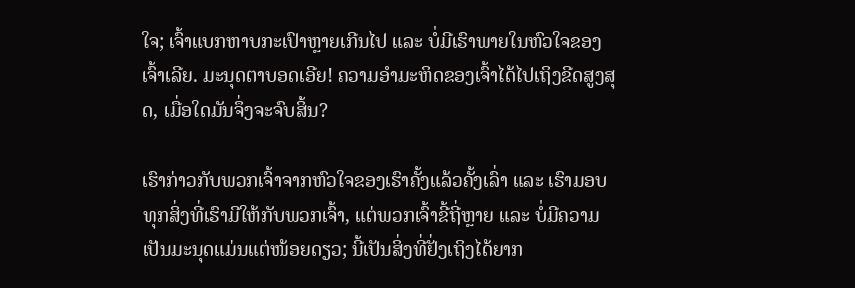ໃຈ; ເຈົ້າແບກຫາບກະເປົາຫຼາຍເກີນໄປ ແລະ ບໍ່ມີເຮົາພາຍໃນຫົວໃຈຂອງເຈົ້າເລີຍ. ມະນຸດຕາບອດເອີຍ! ຄວາມອຳມະຫິດຂອງເຈົ້າໄດ້ໄປເຖິງຂີດສູງສຸດ, ເມື່ອໃດມັນຈຶ່ງຈະຈົບສິ້ນ?

ເຮົາກ່າວກັບພວກເຈົ້າຈາກຫົວໃຈຂອງເຮົາຄັ້ງແລ້ວຄັ້ງເລົ່າ ແລະ ເຮົາມອບທຸກສິ່ງທີ່ເຮົາມີໃຫ້ກັບພວກເຈົ້າ, ແຕ່ພວກເຈົ້າຂີ້ຖີ່ຫຼາຍ ແລະ ບໍ່ມີຄວາມເປັນມະນຸດແມ່ນແຕ່ໜ້ອຍດຽວ; ນີ້ເປັນສິ່ງທີ່ຢັ່ງເຖິງໄດ້ຍາກ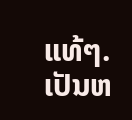ແທ້ໆ. ເປັນຫ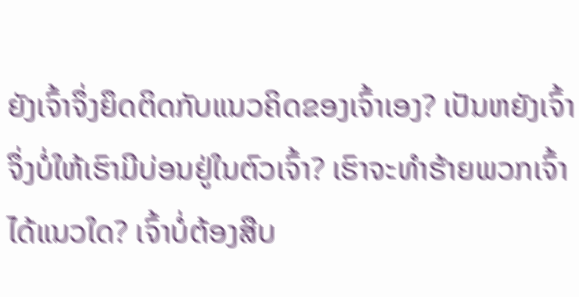ຍັງເຈົ້າຈຶ່ງຍຶດຕິດກັບແນວຄິດຂອງເຈົ້າເອງ? ເປັນຫຍັງເຈົ້າຈຶ່ງບໍ່ໃຫ້ເຮົາມີບ່ອນຢູ່ໃນຕົວເຈົ້າ? ເຮົາຈະທຳຮ້າຍພວກເຈົ້າໄດ້ແນວໃດ? ເຈົ້າບໍ່ຕ້ອງສືບ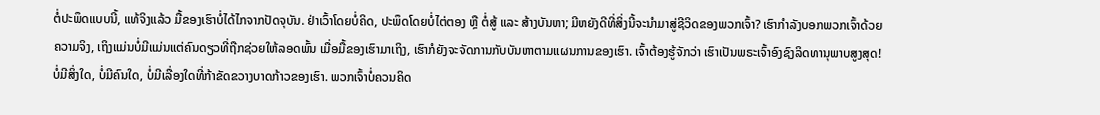ຕໍ່ປະພຶດແບບນີ້, ແທ້ຈິງແລ້ວ ມື້ຂອງເຮົາບໍ່ໄດ້ໄກຈາກປັດຈຸບັນ. ຢ່າເວົ້າໂດຍບໍ່ຄິດ, ປະພຶດໂດຍບໍ່ໄຕ່ຕອງ ຫຼື ຕໍ່ສູ້ ແລະ ສ້າງບັນຫາ; ມີຫຍັງດີທີ່ສິ່ງນີ້ຈະນໍາມາສູ່ຊີວິດຂອງພວກເຈົ້າ? ເຮົາກຳລັງບອກພວກເຈົ້າດ້ວຍຄວາມຈິງ, ເຖິງແມ່ນບໍ່ມີແມ່ນແຕ່ຄົນດຽວທີ່ຖືກຊ່ວຍໃຫ້ລອດພົ້ນ ເມື່ອມື້ຂອງເຮົາມາເຖິງ, ເຮົາກໍຍັງຈະຈັດການກັບບັນຫາຕາມແຜນການຂອງເຮົາ. ເຈົ້າຕ້ອງຮູ້ຈັກວ່າ ເຮົາເປັນພຣະເຈົ້າອົງຊົງລິດທານຸພາບສູງສຸດ! ບໍ່ມີສິ່ງໃດ, ບໍ່ມີຄົນໃດ, ບໍ່ມີເລື່ອງໃດທີ່ກ້າຂັດຂວາງບາດກ້າວຂອງເຮົາ. ພວກເຈົ້າບໍ່ຄວນຄິດ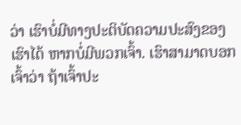ວ່າ ເຮົາບໍ່ມີທາງປະຕິບັດຄວາມປະສົງຂອງເຮົາໄດ້ ຫາກບໍ່ມີພວກເຈົ້າ. ເຮົາສາມາດບອກເຈົ້າວ່າ ຖ້າເຈົ້າປະ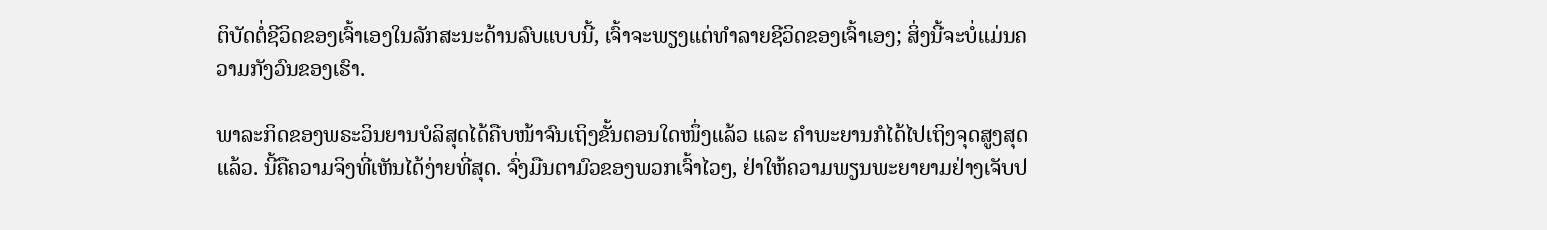ຕິບັດຕໍ່ຊີວິດຂອງເຈົ້າເອງໃນລັກສະນະດ້ານລົບແບບນີ້, ເຈົ້າຈະພຽງແຕ່ທຳລາຍຊີວິດຂອງເຈົ້າເອງ; ສິ່ງນີ້ຈະບໍ່ແມ່ນຄວາມກັງວົນຂອງເຮົາ.

ພາລະກິດຂອງພຣະວິນຍານບໍລິສຸດໄດ້ຄືບໜ້າຈົນເຖິງຂັ້ນຕອນໃດໜຶ່ງແລ້ວ ແລະ ຄຳພະຍານກໍໄດ້ໄປເຖິງຈຸດສູງສຸດແລ້ວ. ນີ້ຄືຄວາມຈິງທີ່ເຫັນໄດ້ງ່າຍທີ່ສຸດ. ຈົ່ງມືນຕາມົວຂອງພວກເຈົ້າໄວໆ, ຢ່າໃຫ້ຄວາມພຽນພະຍາຍາມຢ່າງເຈັບປ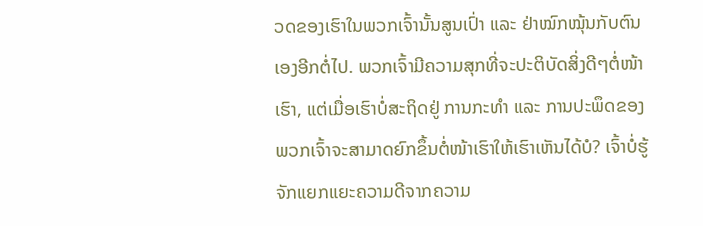ວດຂອງເຮົາໃນພວກເຈົ້ານັ້ນສູນເປົ່າ ແລະ ຢ່າໝົກໝຸ້ນກັບຕົນເອງອີກຕໍ່ໄປ. ພວກເຈົ້າມີຄວາມສຸກທີ່ຈະປະຕິບັດສິ່ງດີໆຕໍ່ໜ້າເຮົາ, ແຕ່ເມື່ອເຮົາບໍ່ສະຖິດຢູ່ ການກະທຳ ແລະ ການປະພຶດຂອງພວກເຈົ້າຈະສາມາດຍົກຂຶ້ນຕໍ່ໜ້າເຮົາໃຫ້ເຮົາເຫັນໄດ້ບໍ? ເຈົ້າບໍ່ຮູ້ຈັກແຍກແຍະຄວາມດີຈາກຄວາມ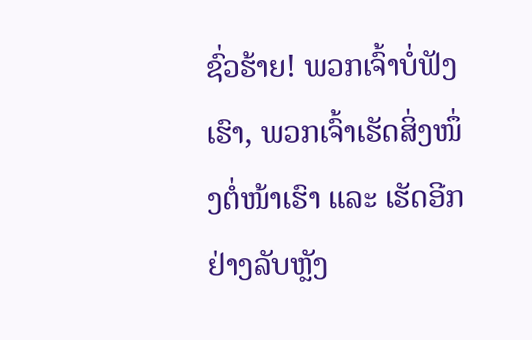ຊົ່ວຮ້າຍ! ພວກເຈົ້າບໍ່ຟັງເຮົາ, ພວກເຈົ້າເຮັດສິ່ງໜຶ່ງຕໍ່ໜ້າເຮົາ ແລະ ເຮັດອີກຢ່າງລັບຫຼັງ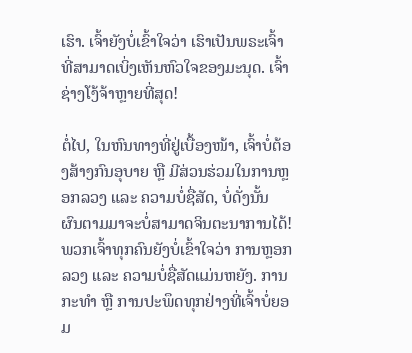ເຮົາ. ເຈົ້າຍັງບໍ່ເຂົ້າໃຈວ່າ ເຮົາເປັນພຣະເຈົ້າທີ່ສາມາດເບິ່ງເຫັນຫົວໃຈຂອງມະນຸດ. ເຈົ້າຊ່າງໂງ້ຈ້າຫຼາຍທີ່ສຸດ!

ຕໍ່ໄປ, ໃນຫົນທາງທີ່ຢູ່ເບື້ອງໜ້າ, ເຈົ້າບໍ່ຕ້ອງສ້າງກົນອຸບາຍ ຫຼື ມີສ່ວນຮ່ວມໃນການຫຼອກລວງ ແລະ ຄວາມບໍ່ຊື່ສັດ, ບໍ່ດັ່ງນັ້ນ ຜົນຕາມມາຈະບໍ່ສາມາດຈິນຕະນາການໄດ້! ພວກເຈົ້າທຸກຄົນຍັງບໍ່ເຂົ້າໃຈວ່າ ການຫຼອກລວງ ແລະ ຄວາມບໍ່ຊື່ສັດແມ່ນຫຍັງ. ການກະທຳ ຫຼື ການປະພຶດທຸກຢ່າງທີ່ເຈົ້າບໍ່ຍອມ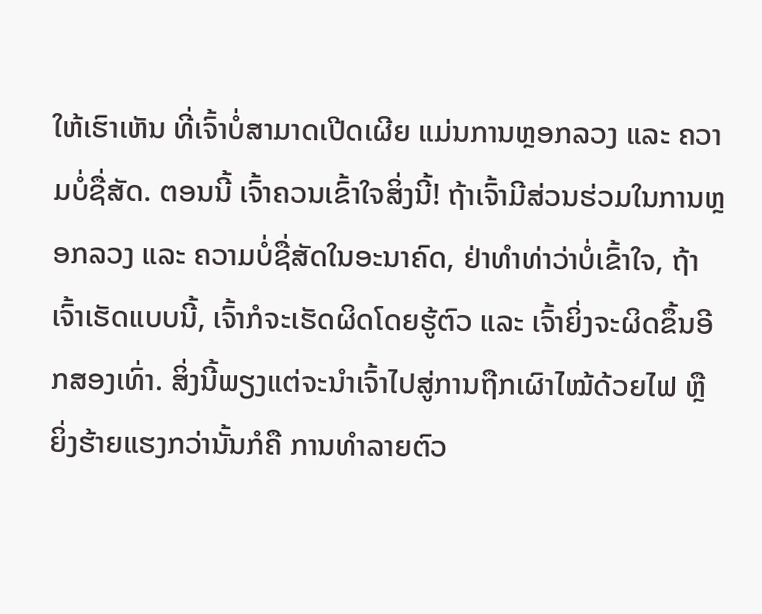ໃຫ້ເຮົາເຫັນ ທີ່ເຈົ້າບໍ່ສາມາດເປີດເຜີຍ ແມ່ນການຫຼອກລວງ ແລະ ຄວາມບໍ່ຊື່ສັດ. ຕອນນີ້ ເຈົ້າຄວນເຂົ້າໃຈສິ່ງນີ້! ຖ້າເຈົ້າມີສ່ວນຮ່ວມໃນການຫຼອກລວງ ແລະ ຄວາມບໍ່ຊື່ສັດໃນອະນາຄົດ, ຢ່າທຳທ່າວ່າບໍ່ເຂົ້າໃຈ, ຖ້າເຈົ້າເຮັດແບບນີ້, ເຈົ້າກໍຈະເຮັດຜິດໂດຍຮູ້ຕົວ ແລະ ເຈົ້າຍິ່ງຈະຜິດຂຶ້ນອີກສອງເທົ່າ. ສິ່ງນີ້ພຽງແຕ່ຈະນໍາເຈົ້າໄປສູ່ການຖືກເຜົາໄໝ້ດ້ວຍໄຟ ຫຼື ຍິ່ງຮ້າຍແຮງກວ່ານັ້ນກໍຄື ການທຳລາຍຕົວ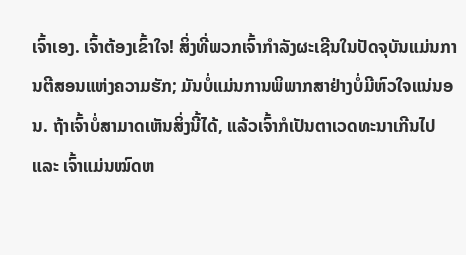ເຈົ້າເອງ. ເຈົ້າຕ້ອງເຂົ້າໃຈ! ສິ່ງທີ່ພວກເຈົ້າກຳລັງຜະເຊີນໃນປັດຈຸບັນແມ່ນການຕີສອນແຫ່ງຄວາມຮັກ; ມັນບໍ່ແມ່ນການພິພາກສາຢ່າງບໍ່ມີຫົວໃຈແນ່ນອນ. ຖ້າເຈົ້າບໍ່ສາມາດເຫັນສິ່ງນີ້ໄດ້, ແລ້ວເຈົ້າກໍເປັນຕາເວດທະນາເກີນໄປ ແລະ ເຈົ້າແມ່ນໝົດຫ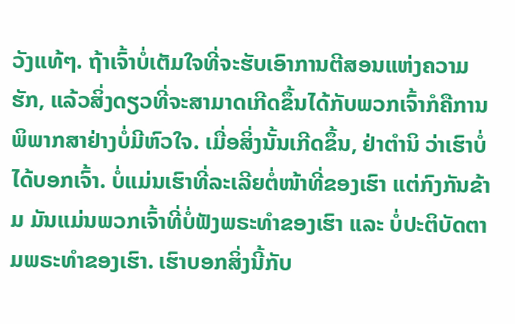ວັງແທ້ໆ. ຖ້າເຈົ້າບໍ່ເຕັມໃຈທີ່ຈະຮັບເອົາການຕີສອນແຫ່ງຄວາມຮັກ, ແລ້ວສິ່ງດຽວທີ່ຈະສາມາດເກີດຂຶ້ນໄດ້ກັບພວກເຈົ້າກໍຄືການພິພາກສາຢ່າງບໍ່ມີຫົວໃຈ. ເມື່ອສິ່ງນັ້ນເກີດຂຶ້ນ, ຢ່າຕໍານິ ວ່າເຮົາບໍ່ໄດ້ບອກເຈົ້າ. ບໍ່ແມ່ນເຮົາທີ່ລະເລີຍຕໍ່ໜ້າທີ່ຂອງເຮົາ ແຕ່ກົງກັນຂ້າມ ມັນແມ່ນພວກເຈົ້າທີ່ບໍ່ຟັງພຣະທຳຂອງເຮົາ ແລະ ບໍ່ປະຕິບັດຕາມພຣະທຳຂອງເຮົາ. ເຮົາບອກສິ່ງນີ້ກັບ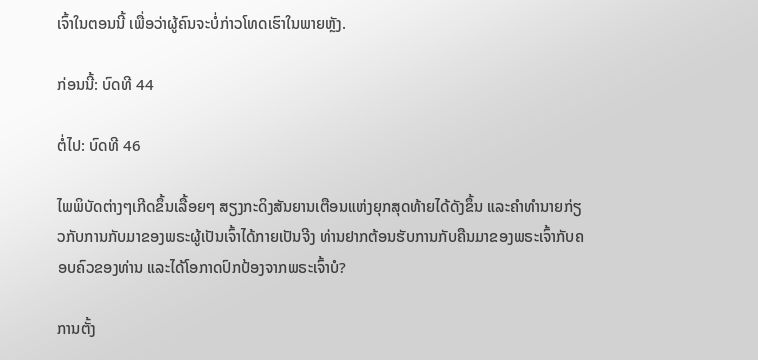ເຈົ້າໃນຕອນນີ້ ເພື່ອວ່າຜູ້ຄົນຈະບໍ່ກ່າວໂທດເຮົາໃນພາຍຫຼັງ.

ກ່ອນນີ້: ບົດທີ 44

ຕໍ່ໄປ: ບົດທີ 46

ໄພພິບັດຕ່າງໆເກີດຂຶ້ນເລື້ອຍໆ ສຽງກະດິງສັນຍານເຕືອນແຫ່ງຍຸກສຸດທ້າຍໄດ້ດັງຂຶ້ນ ແລະຄໍາທໍານາຍກ່ຽວກັບການກັບມາຂອງພຣະຜູ້ເປັນເຈົ້າໄດ້ກາຍເປັນຈີງ ທ່ານຢາກຕ້ອນຮັບການກັບຄືນມາຂອງພຣະເຈົ້າກັບຄອບຄົວຂອງທ່ານ ແລະໄດ້ໂອກາດປົກປ້ອງຈາກພຣະເຈົ້າບໍ?

ການຕັ້ງ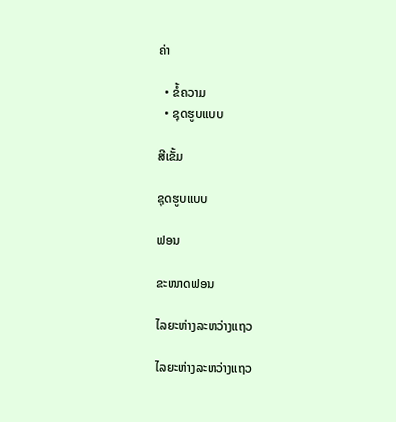ຄ່າ

  • ຂໍ້ຄວາມ
  • ຊຸດຮູບແບບ

ສີເຂັ້ມ

ຊຸດຮູບແບບ

ຟອນ

ຂະໜາດຟອນ

ໄລຍະຫ່າງລະຫວ່າງແຖວ

ໄລຍະຫ່າງລະຫວ່າງແຖວ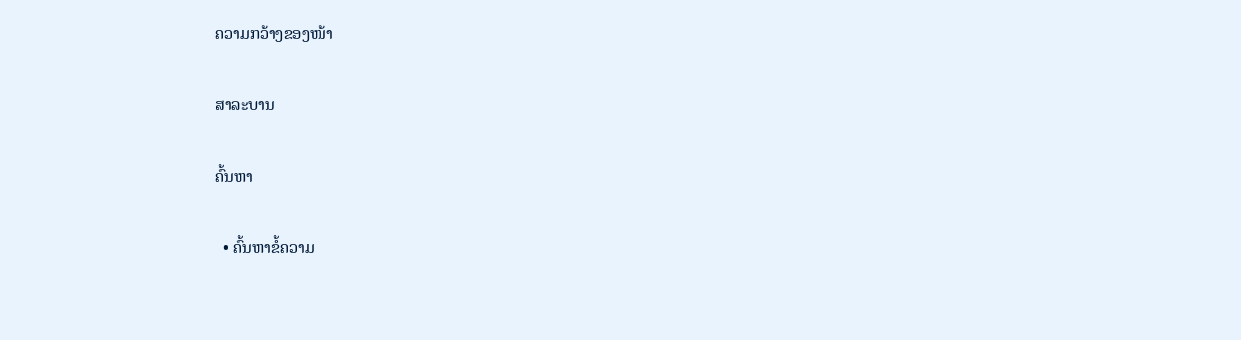ຄວາມກວ້າງຂອງໜ້າ

ສາລະບານ

ຄົ້ນຫາ

  • ຄົ້ນຫາຂໍ້ຄວາມ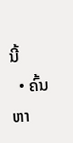ນີ້
  • ຄົ້ນຫາ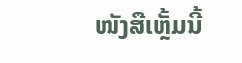ໜັງສືເຫຼັ້ມນີ້